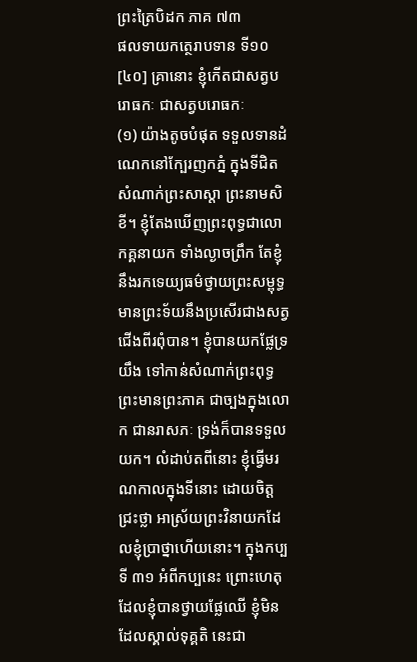ព្រះត្រៃបិដក ភាគ ៧៣
ផលទាយកត្ថេរាបទាន ទី១០
[៤០] គ្រានោះ ខ្ញុំកើតជាសត្វបរោធកៈ ជាសត្វបរោធកៈ
(១) យ៉ាងតូចបំផុត ទទួលទានដំណេកនៅក្បែរញកភ្នំ ក្នុងទីជិតសំណាក់ព្រះសាស្តា ព្រះនាមសិខី។ ខ្ញុំតែងឃើញព្រះពុទ្ធជាលោកគ្គនាយក ទាំងល្ងាចព្រឹក តែខ្ញុំនឹងរកទេយ្យធម៌ថ្វាយព្រះសម្ពុទ្ធ មានព្រះទ័យនឹងប្រសើរជាងសត្វជើងពីរពុំបាន។ ខ្ញុំបានយកផ្លែទ្រយឹង ទៅកាន់សំណាក់ព្រះពុទ្ធ ព្រះមានព្រះភាគ ជាច្បងក្នុងលោក ជានរាសភៈ ទ្រង់ក៏បានទទួលយក។ លំដាប់តពីនោះ ខ្ញុំធ្វើមរណកាលក្នុងទីនោះ ដោយចិត្តជ្រះថ្លា អាស្រ័យព្រះវិនាយកដែលខ្ញុំប្រាថ្នាហើយនោះ។ ក្នុងកប្បទី ៣១ អំពីកប្បនេះ ព្រោះហេតុដែលខ្ញុំបានថ្វាយផ្លែឈើ ខ្ញុំមិនដែលស្គាល់ទុគ្គតិ នេះជា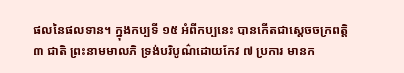ផលនៃផលទាន។ ក្នុងកប្បទី ១៥ អំពីកប្បនេះ បានកើតជាស្ដេចចក្រពត្តិ ៣ ជាតិ ព្រះនាមមាលភិ ទ្រង់បរិបូណ៌ដោយកែវ ៧ ប្រការ មានក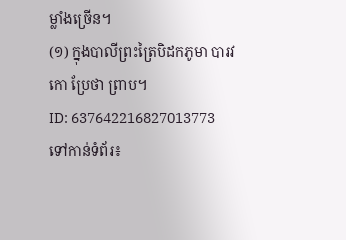ម្លាំងច្រើន។
(១) ក្នុងបាលីព្រះត្រៃបិដកភូមា បារវកោ ប្រែថា ព្រាប។
ID: 637642216827013773
ទៅកាន់ទំព័រ៖